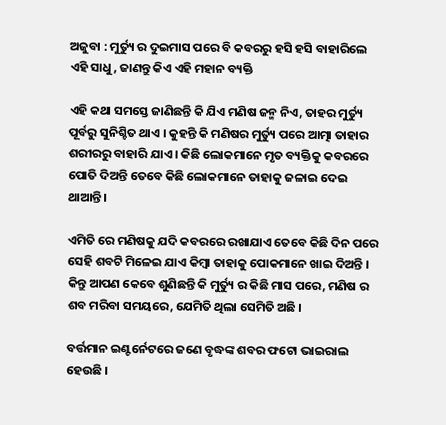ଅଜୁବା : ମୁର୍ତ୍ୟୁ ର ଦୁଇମାସ ପରେ ବି କବରରୁ ହସି ହସି ବାହାରିଲେ ଏହି ସାଧୁ, ଜାଣନ୍ତୁ କିଏ ଏହି ମହାନ ବ୍ୟକ୍ତି

ଏହି କଥା ସମସ୍ତେ ଜାଣିଛନ୍ତି କି ଯିଏ ମଣିଷ ଜନ୍ମ ନିଏ, ତାହର ମୁର୍ତ୍ୟୁ ପୂର୍ବରୁ ସୁନିଶ୍ଚିତ ଥାଏ । କୁହନ୍ତି କି ମଣିଷର ମୁର୍ତ୍ୟୁ ପରେ ଆତ୍ମା ତାହାର ଶରୀରରୁ ବାହାରି ଯାଏ । କିଛି ଲୋକମାନେ ମୃତ ବ୍ୟକ୍ତିକୁ କବରରେ ପୋତି ଦିଅନ୍ତି ତେବେ କିଛି ଲୋକମାନେ ତାହାକୁ ଜଳାଇ ଦେଇ ଥାଆନ୍ତି ।

ଏମିତି ରେ ମଣିଷକୁ ଯଦି କବରରେ ରଖାଯାଏ ତେବେ କିଛି ଦିନ ପରେ ସେହି ଶବଟି ମିଳେଇ ଯାଏ କିମ୍ବା ତାହାକୁ ପୋକମାନେ ଖାଇ ଦିଅନ୍ତି । କିନ୍ତୁ ଆପଣ କେବେ ଶୁଣିଛନ୍ତି କି ମୁର୍ତ୍ୟୁ ର କିଛି ମାସ ପରେ, ମଣିଷ ର ଶବ ମରିବା ସମୟରେ, ଯେମିତି ଥିଲା ସେମିତି ଅଛି ।

ବର୍ତ୍ତମାନ ଇଣ୍ଟର୍ନେଟରେ ଜଣେ ବୃଦ୍ଧଙ୍କ ଶବର ଫଟୋ ଭାଇରାଲ ହେଉଛି ।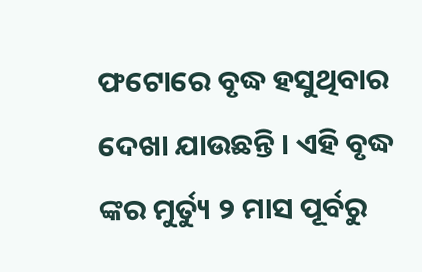ଫଟୋରେ ବୃଦ୍ଧ ହସୁଥିବାର ଦେଖା ଯାଉଛନ୍ତି । ଏହି ବୃଦ୍ଧ ଙ୍କର ମୁର୍ତ୍ୟୁ ୨ ମାସ ପୂର୍ବରୁ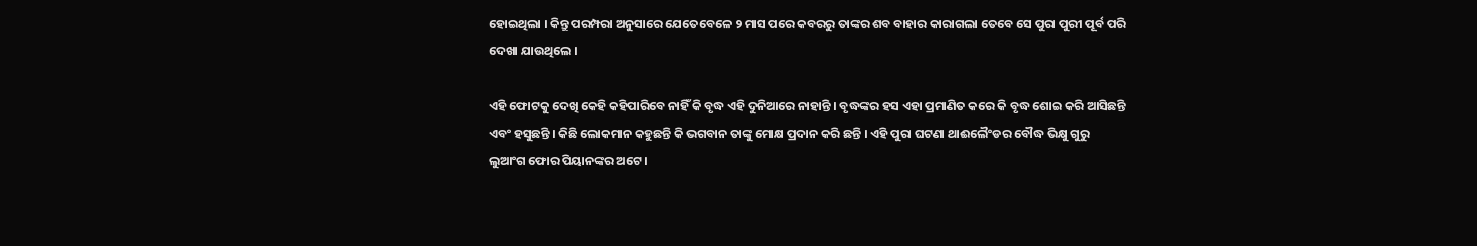ହୋଇଥିଲା । କିନ୍ତୁ ପରମ୍ପରା ଅନୁସାରେ ଯେତେବେଳେ ୨ ମାସ ପରେ କବରରୁ ତାଙ୍କର ଶବ ବାହାର କାରାଗଲା ତେବେ ସେ ପୁରା ପୁରୀ ପୂର୍ବ ପରି ଦେଖା ଯାଉଥିଲେ ।

ଏହି ଫୋଟକୁ ଦେଖି କେହି କହିପାରିବେ ନାହିଁ କି ବୃଦ୍ଧ ଏହି ଦୁନିଆରେ ନାହାନ୍ତି । ବୃଦ୍ଧଙ୍କର ହସ ଏହା ପ୍ରମାଣିତ କରେ କି ବୃଦ୍ଧ ଶୋଇ କରି ଆସିଛନ୍ତି ଏବଂ ହସୁଛନ୍ତି । କିଛି ଲୋକମାନ କହୁଛନ୍ତି କି ଭଗବାନ ତାଙ୍କୁ ମୋକ୍ଷ ପ୍ରଦାନ କରି ଛନ୍ତି । ଏହି ପୁରା ଘଟଣା ଥାଈଲୈଂଡର ବୌଦ୍ଧ ଭିକ୍ଷୁ ଗୁରୁ ଲୁଆଂଗ ଫୋର ପିୟାନଙ୍କର ଅଟେ ।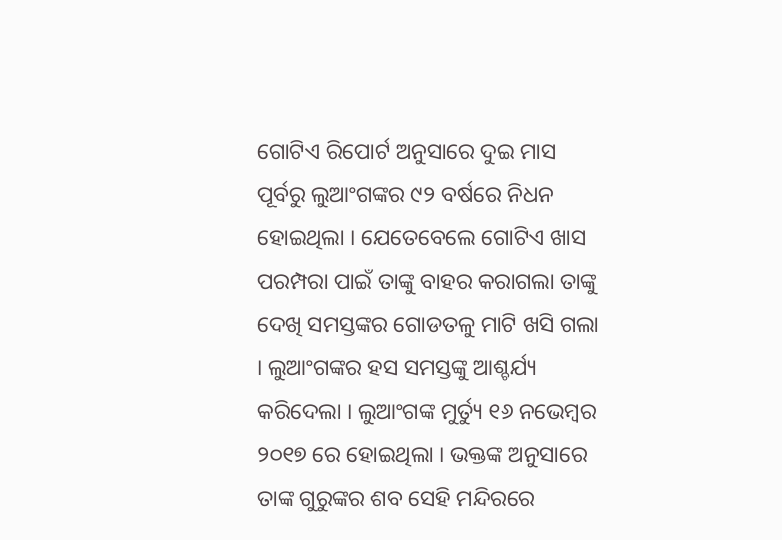ଗୋଟିଏ ରିପୋର୍ଟ ଅନୁସାରେ ଦୁଇ ମାସ ପୂର୍ବରୁ ଲୁଆଂଗଙ୍କର ୯୨ ବର୍ଷରେ ନିଧନ ହୋଇଥିଲା । ଯେତେବେଲେ ଗୋଟିଏ ଖାସ ପରମ୍ପରା ପାଇଁ ତାଙ୍କୁ ବାହର କରାଗଲା ତାଙ୍କୁ ଦେଖି ସମସ୍ତଙ୍କର ଗୋଡତଳୁ ମାଟି ଖସି ଗଲା । ଲୁଆଂଗଙ୍କର ହସ ସମସ୍ତଙ୍କୁ ଆଶ୍ଚର୍ଯ୍ୟ କରିଦେଲା । ଲୁଆଂଗଙ୍କ ମୁର୍ତ୍ୟୁ ୧୬ ନଭେମ୍ବର ୨୦୧୭ ରେ ହୋଇଥିଲା । ଭକ୍ତଙ୍କ ଅନୁସାରେ ତାଙ୍କ ଗୁରୁଙ୍କର ଶବ ସେହି ମନ୍ଦିରରେ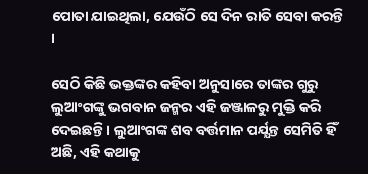ପୋତା ଯାଇଥିଲା, ଯେଉଁଠି ସେ ଦିନ ରାତି ସେବା କରନ୍ତି ।

ସେଠି କିଛି ଭକ୍ତଙ୍କର କହିବା ଅନୁସାରେ ତାଙ୍କର ଗୁରୁ ଲୁଆଂଗଙ୍କୁ ଭଗବାନ ଜନ୍ମର ଏହି ଜଞ୍ଜାଳରୁ ମୁକ୍ତି କରି ଦେଇଛନ୍ତି । ଲୁଆଂଗଙ୍କ ଶବ ବର୍ତ୍ତମାନ ପର୍ଯ୍ଯନ୍ତ ସେମିତି ହିଁ ଅଛି, ଏହି କଥାକୁ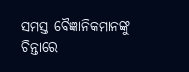ସମସ୍ତ ବୈଜ୍ଞାନିକମାନଙ୍କୁ ଚିନ୍ତାରେ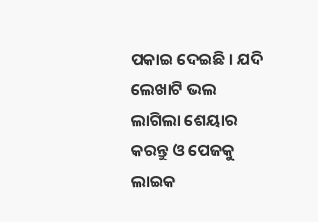ପକାଇ ଦେଇଛି । ଯଦି ଲେଖାଟି ଭଲ ଲାଗିଲା ଶେୟାର କରନ୍ତୁ ଓ ପେଜକୁ ଲାଇକ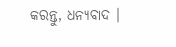କରନ୍ତୁ, ଧନ୍ୟବାଦ ।